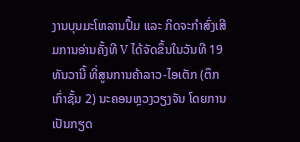ງານບຸນມະໂຫລານປຶ້ມ ແລະ ກິດຈະກຳສົ່ງເສີມການອ່ານຄັ້ງທີ V ໄດ້ຈັດຂຶ້ນໃນວັນທີ 19 ທັນວານີ້ ທີ່ສູນການຄ້າລາວ-ໄອເຕັກ (ຕຶກເກົ່າຊັ້ນ 2) ນະຄອນຫຼວງວຽງຈັນ ໂດຍການເປັນກຽດ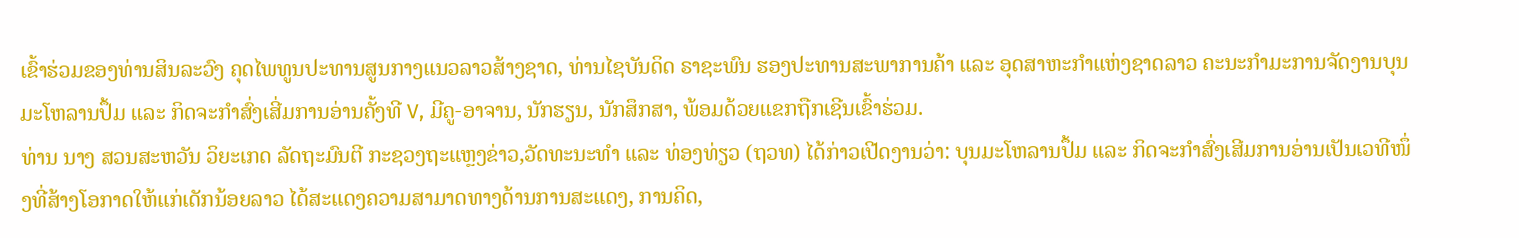ເຂົ້າຮ່ວມຂອງທ່ານສິນລະວົງ ຄຸດໄພທູນປະທານສູນກາງແນວລາວສ້າງຊາດ, ທ່ານໄຊບັນດິດ ຣາຊະພົນ ຮອງປະທານສະພາການຄ້າ ແລະ ອຸດສາຫະກໍາແຫ່ງຊາດລາວ ຄະນະກໍາມະການຈັດງານບຸນມະໂຫລານປຶ້ມ ແລະ ກິດຈະກຳສົ່ງເສີ່ມການອ່ານຄັ້ງທີ V, ມີຄູ-ອາຈານ, ນັກຮຽນ, ນັກສຶກສາ, ພ້ອມດ້ວຍແຂກຖືກເຊີນເຂົ້າຮ່ວມ.
ທ່ານ ນາງ ສວນສະຫວັນ ວິຍະເກດ ລັດຖະມົນຕີ ກະຊວງຖະແຫຼງຂ່າວ,ວັດທະນະທຳ ແລະ ທ່ອງທ່ຽວ (ຖວທ) ໄດ້ກ່າວເປີດງານວ່າ: ບຸນມະໂຫລານປຶ້ມ ແລະ ກິດຈະກຳສົ່ງເສີມການອ່ານເປັນເວທີໜຶ່ງທີ່ສ້າງໂອກາດໃຫ້ແກ່ເດັກນ້ອຍລາວ ໄດ້ສະແດງຄວາມສາມາດທາງດ້ານການສະແດງ, ການຄິດ,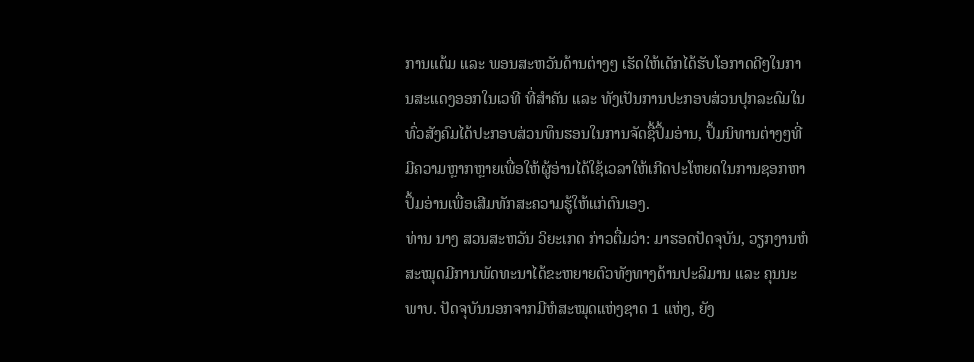ການແຕ້ມ ແລະ ພອນສະຫວັນດ້ານຕ່າງໆ ເຮັດໃຫ້ເດັກໄດ້ຮັບໂອກາດດີໆໃນການສະແດງອອກໃນເວທີ ທີ່ສໍາຄັນ ແລະ ທັງເປັນການປະກອບສ່ວນປຸກລະດົມໃນທົ່ວສັງຄົມໄດ້ປະກອບສ່ວນທຶນຮອນໃນການຈັດຊື້ປຶ້ມອ່ານ, ປຶ້ມນິທານຕ່າງໆທີ່ມີຄວາມຫຼາກຫຼາຍເພື່ອໃຫ້ຜູ້ອ່ານໄດ້ໃຊ້ເວລາໃຫ້ເກີດປະໂຫຍດໃນການຊອກຫາປຶ້ມອ່ານເພື່ອເສີມທັກສະຄວາມຮູ້ໃຫ້ແກ່ຕົນເອງ.
ທ່ານ ນາງ ສວນສະຫວັນ ວິຍະເກດ ກ່າວຕື່ມວ່າ: ມາຮອດປັດຈຸບັນ, ວຽກງານຫໍສະໝຸດມີການພັດທະນາໄດ້ຂະຫຍາຍຕົວທັງທາງດ້ານປະລິມານ ແລະ ຄຸນນະພາບ. ປັດຈຸບັນນອກຈາກມີຫໍສະໝຸດແຫ່ງຊາດ 1 ແຫ່ງ, ຍັງ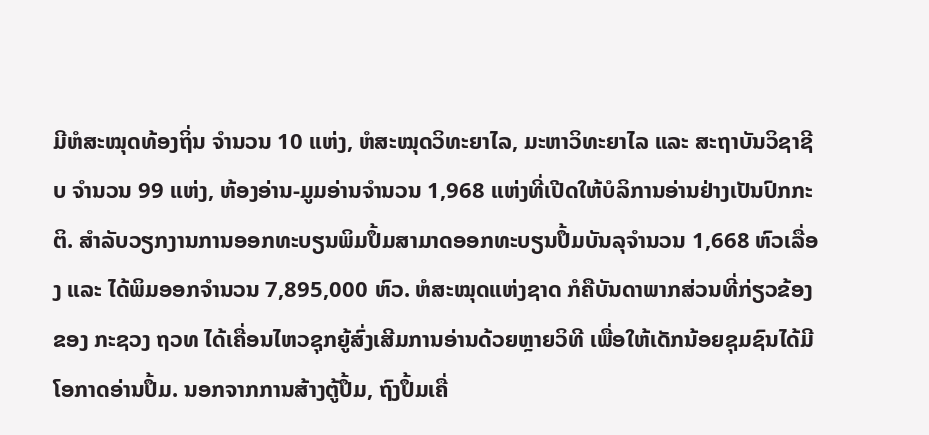ມີຫໍສະໝຸດທ້ອງຖິ່ນ ຈໍານວນ 10 ແຫ່ງ, ຫໍສະໝຸດວິທະຍາໄລ, ມະຫາວິທະຍາໄລ ແລະ ສະຖາບັນວິຊາຊີບ ຈໍານວນ 99 ແຫ່ງ, ຫ້ອງອ່ານ-ມູມອ່ານຈໍານວນ 1,968 ແຫ່ງທີ່ເປີດໃຫ້ບໍລິການອ່ານຢ່າງເປັນປົກກະຕິ. ສໍາລັບວຽກງານການອອກທະບຽນພິມປຶ້ມສາມາດອອກທະບຽນປຶ້ມບັນລຸຈຳນວນ 1,668 ຫົວເລື່ອງ ແລະ ໄດ້ພິມອອກຈໍານວນ 7,895,000 ຫົວ. ຫໍສະໝຸດແຫ່ງຊາດ ກໍຄືບັນດາພາກສ່ວນທີ່ກ່ຽວຂ້ອງຂອງ ກະຊວງ ຖວທ ໄດ້ເຄື່ອນໄຫວຊຸກຍູ້ສົ່ງເສີມການອ່ານດ້ວຍຫຼາຍວິທີ ເພື່ອໃຫ້ເດັກນ້ອຍຊຸມຊົນໄດ້ມີໂອກາດອ່ານປຶ້ມ. ນອກຈາກການສ້າງຕູ້ປຶ້ມ, ຖົງປຶ້ມເຄື່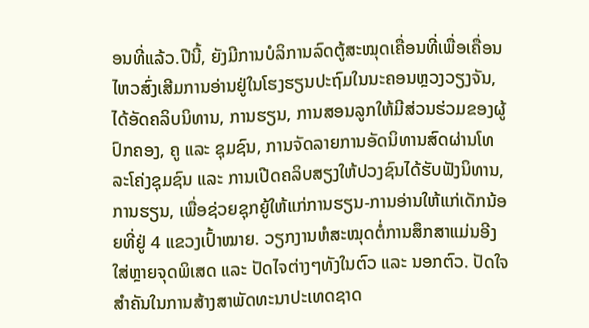ອນທີ່ແລ້ວ.ປີນີ້, ຍັງມີການບໍລິການລົດຕູ້ສະໝຸດເຄື່ອນທີ່ເພື່ອເຄື່ອນໄຫວສົ່ງເສີມການອ່ານຢູ່ໃນໂຮງຮຽນປະຖົມໃນນະຄອນຫຼວງວຽງຈັນ, ໄດ້ອັດຄລິບນິທານ, ການຮຽນ, ການສອນລູກໃຫ້ມີສ່ວນຮ່ວມຂອງຜູ້ປົກຄອງ, ຄູ ແລະ ຊຸມຊົນ, ການຈັດລາຍການອັດນິທານສົດຜ່ານໂທລະໂຄ່ງຊຸມຊົນ ແລະ ການເປີດຄລິບສຽງໃຫ້ປວງຊົນໄດ້ຮັບຟັງນິທານ, ການຮຽນ, ເພື່ອຊ່ວຍຊຸກຍູ້ໃຫ້ແກ່ການຮຽນ-ການອ່ານໃຫ້ແກ່ເດັກນ້ອຍທີ່ຢູ່ 4 ແຂວງເປົ້າໝາຍ. ວຽກງານຫໍສະໝຸດຕໍ່ການສຶກສາແມ່ນອີງໃສ່ຫຼາຍຈຸດພິເສດ ແລະ ປັດໄຈຕ່າງໆທັງໃນຕົວ ແລະ ນອກຕົວ. ປັດໃຈສໍາຄັນໃນການສ້າງສາພັດທະນາປະເທດຊາດ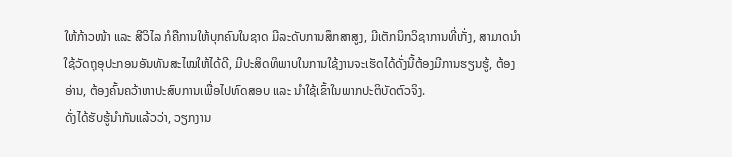ໃຫ້ກ້າວໜ້າ ແລະ ສີວິໄລ ກໍຄືການໃຫ້ບຸກຄົນໃນຊາດ ມີລະດັບການສຶກສາສູງ, ມີເຕັກນິກວິຊາການທີ່ເກັ່ງ, ສາມາດນໍາໃຊ້ວັດຖຸອຸປະກອນອັນທັນສະໄໝໃຫ້ໄດ້ດີ, ມີປະສິດທິພາບໃນການໃຊ້ງານຈະເຮັດໄດ້ດັ່ງນີ້ຕ້ອງມີການຮຽນຮູ້, ຕ້ອງອ່ານ, ຕ້ອງຄົ້ນຄວ້າຫາປະສົບການເພື່ອໄປທົດສອບ ແລະ ນໍາໃຊ້ເຂົ້າໃນພາກປະຕິບັດຕົວຈິງ.
ດັ່ງໄດ້ຮັບຮູ້ນໍາກັນແລ້ວວ່າ, ວຽກງານ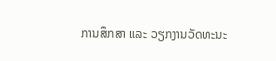ການສຶກສາ ແລະ ວຽກງານວັດທະນະ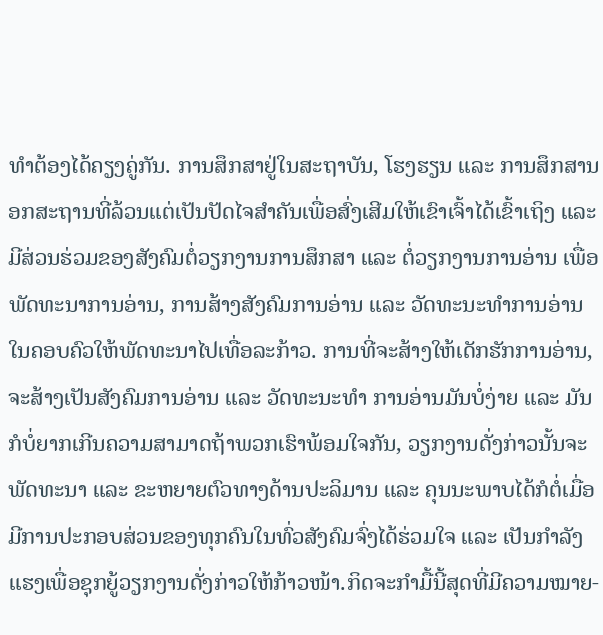ທໍາຕ້ອງໄດ້ຄຽງຄູ່ກັນ. ການສຶກສາຢູ່ໃນສະຖາບັນ, ໂຮງຮຽນ ແລະ ການສຶກສານອກສະຖານທີ່ລ້ວນແຕ່ເປັນປັດໄຈສໍາຄັນເພື່ອສົ່ງເສີມໃຫ້ເຂົາເຈົ້າໄດ້ເຂົ້າເຖິງ ແລະ ມີສ່ວນຮ່ວມຂອງສັງຄົມຕໍ່ວຽກງານການສຶກສາ ແລະ ຕໍ່ວຽກງານການອ່ານ ເພື່ອພັດທະນາການອ່ານ, ການສ້າງສັງຄົມການອ່ານ ແລະ ວັດທະນະທໍາການອ່ານໃນຄອບຄົວໃຫ້ພັດທະນາໄປເທື່ອລະກ້າວ. ການທີ່ຈະສ້າງໃຫ້ເດັກຮັກການອ່ານ, ຈະສ້າງເປັນສັງຄົມການອ່ານ ແລະ ວັດທະນະທໍາ ການອ່ານມັນບໍ່ງ່າຍ ແລະ ມັນກໍບໍ່ຍາກເກີນຄວາມສາມາດຖ້າພວກເຮົາພ້ອມໃຈກັນ, ວຽກງານດັ່ງກ່າວນັ້ນຈະພັດທະນາ ແລະ ຂະຫຍາຍຕົວທາງດ້ານປະລິມານ ແລະ ຄຸນນະພາບໄດ້ກໍຕໍ່ເມື່ອມີການປະກອບສ່ວນຂອງທຸກຄົນໃນທົ່ວສັງຄົມຈົ່ງໄດ້ຮ່ວມໃຈ ແລະ ເປັນກຳລັງແຮງເພື່ອຊຸກຍູ້ວຽກງານດັ່ງກ່າວໃຫ້ກ້າວໜ້າ.ກິດຈະກຳມື້ນີ້ສຸດທີ່ມີຄວາມໝາຍ-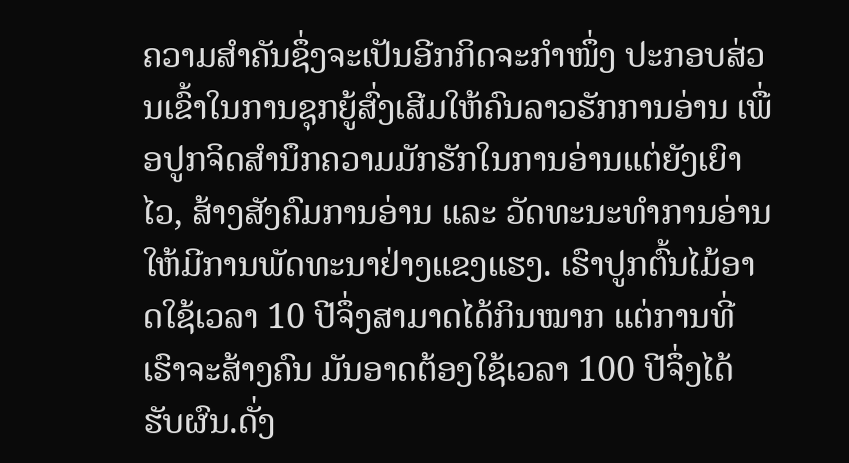ຄວາມສໍາຄັນຊຶ່ງຈະເປັນອີກກິດຈະກຳໜຶ່ງ ປະກອບສ່ວນເຂົ້າໃນການຊຸກຍູ້ສົ່ງເສີມໃຫ້ຄົນລາວຮັກການອ່ານ ເພື່ອປູກຈິດສໍານຶກຄວາມມັກຮັກໃນການອ່ານແຕ່ຍັງເຍົາໄວ, ສ້າງສັງຄົມການອ່ານ ແລະ ວັດທະນະທຳການອ່ານໃຫ້ມີການພັດທະນາຢ່າງແຂງແຮງ. ເຮົາປູກຕົ້ນໄມ້ອາດໃຊ້ເວລາ 10 ປີຈຶ່ງສາມາດໄດ້ກິນໝາກ ແຕ່ການທີ່ເຮົາຈະສ້າງຄົນ ມັນອາດຕ້ອງໃຊ້ເວລາ 100 ປີຈຶ່ງໄດ້ຮັບຜົນ.ດັ່ງ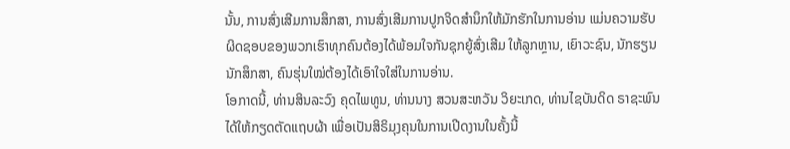ນັ້ນ, ການສົ່ງເສີມການສຶກສາ, ການສົ່ງເສີມການປູກຈິດສໍານຶກໃຫ້ມັກຮັກໃນການອ່ານ ແມ່ນຄວາມຮັບຜິດຊອບຂອງພວກເຮົາທຸກຄົນຕ້ອງໄດ້ພ້ອມໃຈກັນຊຸກຍູ້ສົ່ງເສີມ ໃຫ້ລູກຫຼານ, ເຍົາວະຊົນ, ນັກຮຽນ ນັກສຶກສາ, ຄົນຮຸ່ນໃໝ່ຕ້ອງໄດ້ເອົາໃຈໃສ່ໃນການອ່ານ.
ໂອກາດນີ້, ທ່ານສິນລະວົງ ຄຸດໄພທູນ, ທ່ານນາງ ສວນສະຫວັນ ວິຍະເກດ, ທ່ານໄຊບັນດິດ ຣາຊະພົນ ໄດ້ໃຫ້ກຽດຕັດແຖບຜ້າ ເພື່ອເປັນສິຣິມຸງຄຸນໃນການເປີດງານໃນຄັ້ງນີ້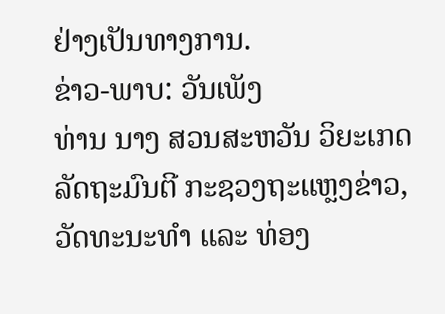ຢ່າງເປັນທາງການ.
ຂ່າວ-ພາບ: ວັນເພັງ
ທ່ານ ນາງ ສວນສະຫວັນ ວິຍະເກດ ລັດຖະມົນຕີ ກະຊວງຖະແຫຼງຂ່າວ,ວັດທະນະທຳ ແລະ ທ່ອງ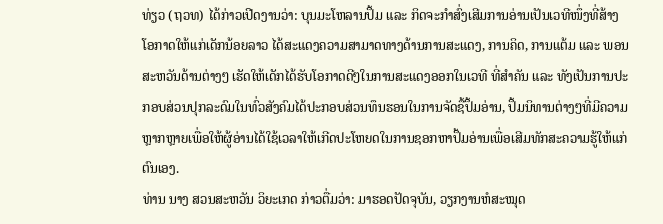ທ່ຽວ (ຖວທ) ໄດ້ກ່າວເປີດງານວ່າ: ບຸນມະໂຫລານປຶ້ມ ແລະ ກິດຈະກຳສົ່ງເສີມການອ່ານເປັນເວທີໜຶ່ງທີ່ສ້າງໂອກາດໃຫ້ແກ່ເດັກນ້ອຍລາວ ໄດ້ສະແດງຄວາມສາມາດທາງດ້ານການສະແດງ, ການຄິດ, ການແຕ້ມ ແລະ ພອນສະຫວັນດ້ານຕ່າງໆ ເຮັດໃຫ້ເດັກໄດ້ຮັບໂອກາດດີໆໃນການສະແດງອອກໃນເວທີ ທີ່ສໍາຄັນ ແລະ ທັງເປັນການປະກອບສ່ວນປຸກລະດົມໃນທົ່ວສັງຄົມໄດ້ປະກອບສ່ວນທຶນຮອນໃນການຈັດຊື້ປຶ້ມອ່ານ, ປຶ້ມນິທານຕ່າງໆທີ່ມີຄວາມຫຼາກຫຼາຍເພື່ອໃຫ້ຜູ້ອ່ານໄດ້ໃຊ້ເວລາໃຫ້ເກີດປະໂຫຍດໃນການຊອກຫາປຶ້ມອ່ານເພື່ອເສີມທັກສະຄວາມຮູ້ໃຫ້ແກ່ຕົນເອງ.
ທ່ານ ນາງ ສວນສະຫວັນ ວິຍະເກດ ກ່າວຕື່ມວ່າ: ມາຮອດປັດຈຸບັນ, ວຽກງານຫໍສະໝຸດ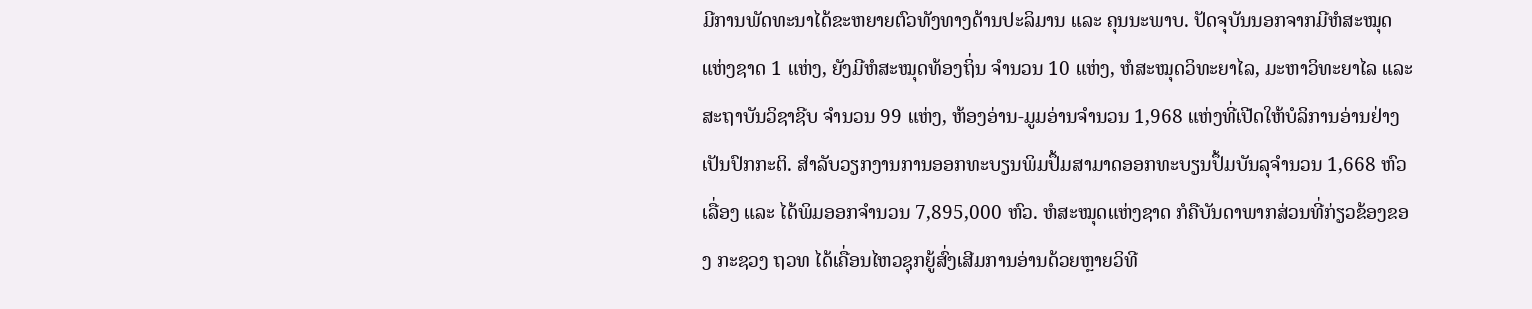ມີການພັດທະນາໄດ້ຂະຫຍາຍຕົວທັງທາງດ້ານປະລິມານ ແລະ ຄຸນນະພາບ. ປັດຈຸບັນນອກຈາກມີຫໍສະໝຸດແຫ່ງຊາດ 1 ແຫ່ງ, ຍັງມີຫໍສະໝຸດທ້ອງຖິ່ນ ຈໍານວນ 10 ແຫ່ງ, ຫໍສະໝຸດວິທະຍາໄລ, ມະຫາວິທະຍາໄລ ແລະ ສະຖາບັນວິຊາຊີບ ຈໍານວນ 99 ແຫ່ງ, ຫ້ອງອ່ານ-ມູມອ່ານຈໍານວນ 1,968 ແຫ່ງທີ່ເປີດໃຫ້ບໍລິການອ່ານຢ່າງເປັນປົກກະຕິ. ສໍາລັບວຽກງານການອອກທະບຽນພິມປຶ້ມສາມາດອອກທະບຽນປຶ້ມບັນລຸຈຳນວນ 1,668 ຫົວເລື່ອງ ແລະ ໄດ້ພິມອອກຈໍານວນ 7,895,000 ຫົວ. ຫໍສະໝຸດແຫ່ງຊາດ ກໍຄືບັນດາພາກສ່ວນທີ່ກ່ຽວຂ້ອງຂອງ ກະຊວງ ຖວທ ໄດ້ເຄື່ອນໄຫວຊຸກຍູ້ສົ່ງເສີມການອ່ານດ້ວຍຫຼາຍວິທີ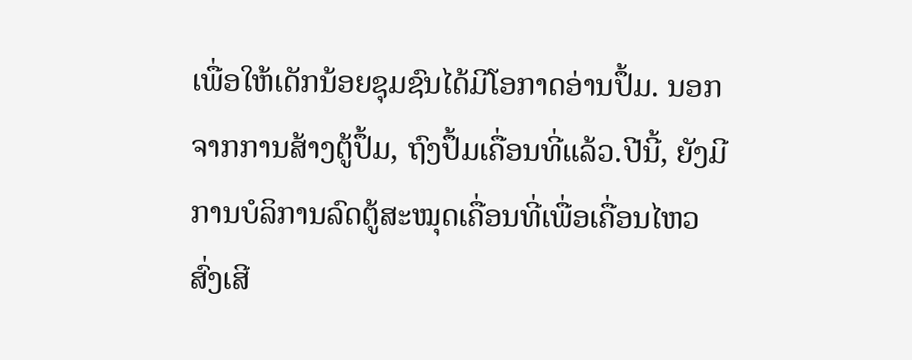ເພື່ອໃຫ້ເດັກນ້ອຍຊຸມຊົນໄດ້ມີໂອກາດອ່ານປຶ້ມ. ນອກຈາກການສ້າງຕູ້ປຶ້ມ, ຖົງປຶ້ມເຄື່ອນທີ່ແລ້ວ.ປີນີ້, ຍັງມີການບໍລິການລົດຕູ້ສະໝຸດເຄື່ອນທີ່ເພື່ອເຄື່ອນໄຫວສົ່ງເສີ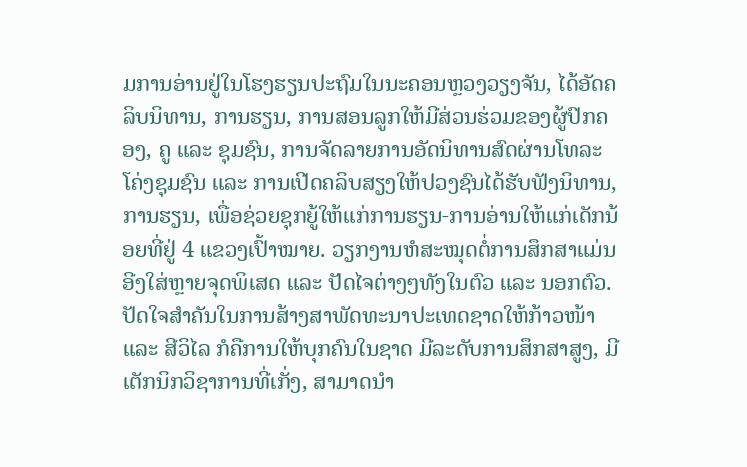ມການອ່ານຢູ່ໃນໂຮງຮຽນປະຖົມໃນນະຄອນຫຼວງວຽງຈັນ, ໄດ້ອັດຄລິບນິທານ, ການຮຽນ, ການສອນລູກໃຫ້ມີສ່ວນຮ່ວມຂອງຜູ້ປົກຄອງ, ຄູ ແລະ ຊຸມຊົນ, ການຈັດລາຍການອັດນິທານສົດຜ່ານໂທລະໂຄ່ງຊຸມຊົນ ແລະ ການເປີດຄລິບສຽງໃຫ້ປວງຊົນໄດ້ຮັບຟັງນິທານ, ການຮຽນ, ເພື່ອຊ່ວຍຊຸກຍູ້ໃຫ້ແກ່ການຮຽນ-ການອ່ານໃຫ້ແກ່ເດັກນ້ອຍທີ່ຢູ່ 4 ແຂວງເປົ້າໝາຍ. ວຽກງານຫໍສະໝຸດຕໍ່ການສຶກສາແມ່ນອີງໃສ່ຫຼາຍຈຸດພິເສດ ແລະ ປັດໄຈຕ່າງໆທັງໃນຕົວ ແລະ ນອກຕົວ. ປັດໃຈສໍາຄັນໃນການສ້າງສາພັດທະນາປະເທດຊາດໃຫ້ກ້າວໜ້າ ແລະ ສີວິໄລ ກໍຄືການໃຫ້ບຸກຄົນໃນຊາດ ມີລະດັບການສຶກສາສູງ, ມີເຕັກນິກວິຊາການທີ່ເກັ່ງ, ສາມາດນໍາ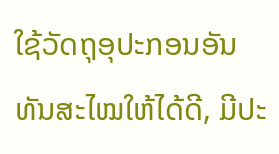ໃຊ້ວັດຖຸອຸປະກອນອັນທັນສະໄໝໃຫ້ໄດ້ດີ, ມີປະ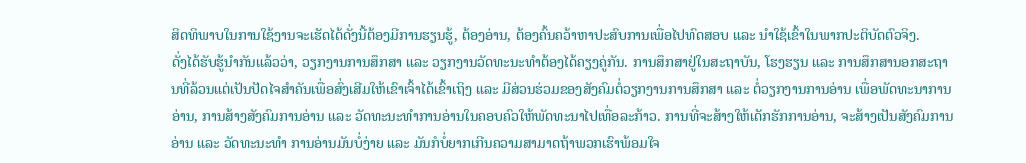ສິດທິພາບໃນການໃຊ້ງານຈະເຮັດໄດ້ດັ່ງນີ້ຕ້ອງມີການຮຽນຮູ້, ຕ້ອງອ່ານ, ຕ້ອງຄົ້ນຄວ້າຫາປະສົບການເພື່ອໄປທົດສອບ ແລະ ນໍາໃຊ້ເຂົ້າໃນພາກປະຕິບັດຕົວຈິງ.
ດັ່ງໄດ້ຮັບຮູ້ນໍາກັນແລ້ວວ່າ, ວຽກງານການສຶກສາ ແລະ ວຽກງານວັດທະນະທໍາຕ້ອງໄດ້ຄຽງຄູ່ກັນ. ການສຶກສາຢູ່ໃນສະຖາບັນ, ໂຮງຮຽນ ແລະ ການສຶກສານອກສະຖານທີ່ລ້ວນແຕ່ເປັນປັດໄຈສໍາຄັນເພື່ອສົ່ງເສີມໃຫ້ເຂົາເຈົ້າໄດ້ເຂົ້າເຖິງ ແລະ ມີສ່ວນຮ່ວມຂອງສັງຄົມຕໍ່ວຽກງານການສຶກສາ ແລະ ຕໍ່ວຽກງານການອ່ານ ເພື່ອພັດທະນາການອ່ານ, ການສ້າງສັງຄົມການອ່ານ ແລະ ວັດທະນະທໍາການອ່ານໃນຄອບຄົວໃຫ້ພັດທະນາໄປເທື່ອລະກ້າວ. ການທີ່ຈະສ້າງໃຫ້ເດັກຮັກການອ່ານ, ຈະສ້າງເປັນສັງຄົມການອ່ານ ແລະ ວັດທະນະທໍາ ການອ່ານມັນບໍ່ງ່າຍ ແລະ ມັນກໍບໍ່ຍາກເກີນຄວາມສາມາດຖ້າພວກເຮົາພ້ອມໃຈ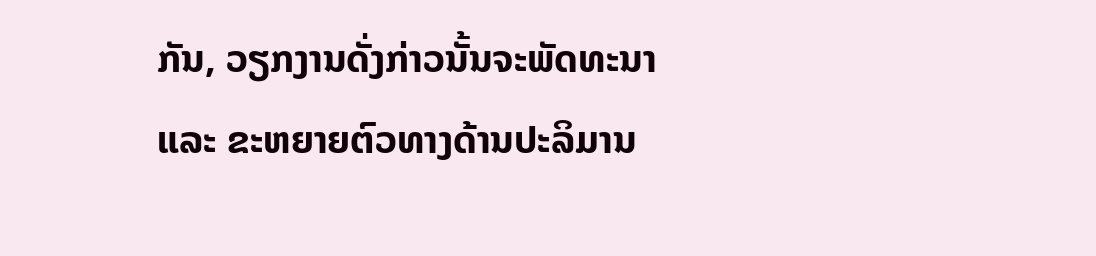ກັນ, ວຽກງານດັ່ງກ່າວນັ້ນຈະພັດທະນາ ແລະ ຂະຫຍາຍຕົວທາງດ້ານປະລິມານ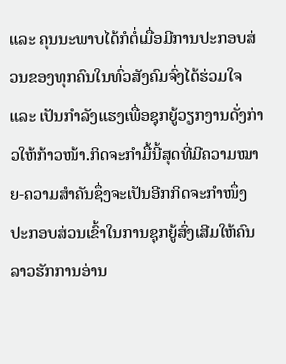ແລະ ຄຸນນະພາບໄດ້ກໍຕໍ່ເມື່ອມີການປະກອບສ່ວນຂອງທຸກຄົນໃນທົ່ວສັງຄົມຈົ່ງໄດ້ຮ່ວມໃຈ ແລະ ເປັນກຳລັງແຮງເພື່ອຊຸກຍູ້ວຽກງານດັ່ງກ່າວໃຫ້ກ້າວໜ້າ.ກິດຈະກຳມື້ນີ້ສຸດທີ່ມີຄວາມໝາຍ-ຄວາມສໍາຄັນຊຶ່ງຈະເປັນອີກກິດຈະກຳໜຶ່ງ ປະກອບສ່ວນເຂົ້າໃນການຊຸກຍູ້ສົ່ງເສີມໃຫ້ຄົນລາວຮັກການອ່ານ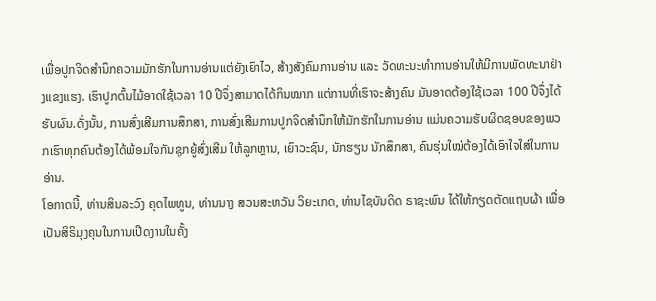ເພື່ອປູກຈິດສໍານຶກຄວາມມັກຮັກໃນການອ່ານແຕ່ຍັງເຍົາໄວ, ສ້າງສັງຄົມການອ່ານ ແລະ ວັດທະນະທຳການອ່ານໃຫ້ມີການພັດທະນາຢ່າງແຂງແຮງ. ເຮົາປູກຕົ້ນໄມ້ອາດໃຊ້ເວລາ 10 ປີຈຶ່ງສາມາດໄດ້ກິນໝາກ ແຕ່ການທີ່ເຮົາຈະສ້າງຄົນ ມັນອາດຕ້ອງໃຊ້ເວລາ 100 ປີຈຶ່ງໄດ້ຮັບຜົນ.ດັ່ງນັ້ນ, ການສົ່ງເສີມການສຶກສາ, ການສົ່ງເສີມການປູກຈິດສໍານຶກໃຫ້ມັກຮັກໃນການອ່ານ ແມ່ນຄວາມຮັບຜິດຊອບຂອງພວກເຮົາທຸກຄົນຕ້ອງໄດ້ພ້ອມໃຈກັນຊຸກຍູ້ສົ່ງເສີມ ໃຫ້ລູກຫຼານ, ເຍົາວະຊົນ, ນັກຮຽນ ນັກສຶກສາ, ຄົນຮຸ່ນໃໝ່ຕ້ອງໄດ້ເອົາໃຈໃສ່ໃນການອ່ານ.
ໂອກາດນີ້, ທ່ານສິນລະວົງ ຄຸດໄພທູນ, ທ່ານນາງ ສວນສະຫວັນ ວິຍະເກດ, ທ່ານໄຊບັນດິດ ຣາຊະພົນ ໄດ້ໃຫ້ກຽດຕັດແຖບຜ້າ ເພື່ອເປັນສິຣິມຸງຄຸນໃນການເປີດງານໃນຄັ້ງ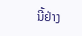ນີ້ຢ່າງ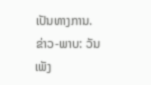ເປັນທາງການ.
ຂ່າວ-ພາບ: ວັນເພັງ